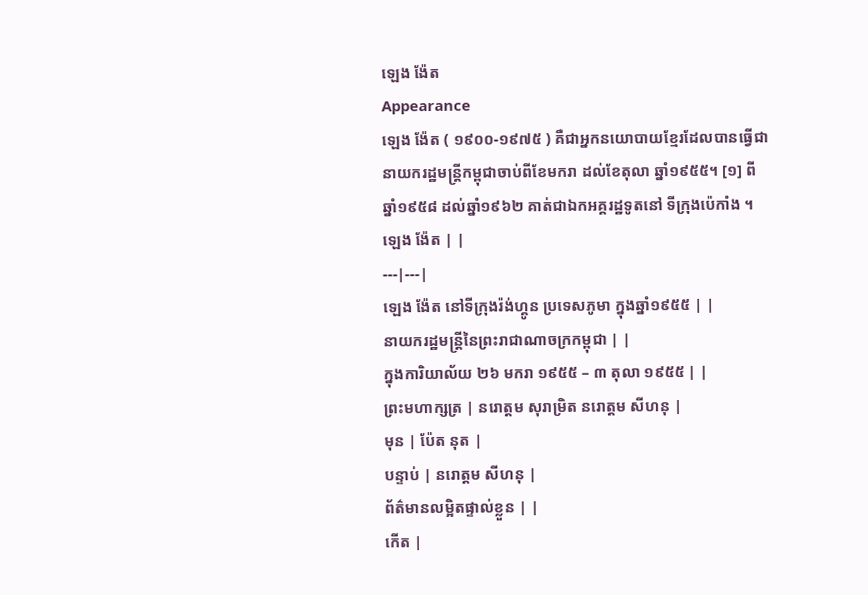ឡេង ង៉ែត
Appearance
ឡេង ង៉ែត ( ១៩០០-១៩៧៥ ) គឺជាអ្នកនយោបាយខ្មែរដែលបានធ្វើជានាយករដ្ឋមន្ត្រីកម្ពុជាចាប់ពីខែមករា ដល់ខែតុលា ឆ្នាំ១៩៥៥។ [១] ពីឆ្នាំ១៩៥៨ ដល់ឆ្នាំ១៩៦២ គាត់ជាឯកអគ្គរដ្ឋទូតនៅ ទីក្រុងប៉េកាំង ។
ឡេង ង៉ែត | |
---|---|
ឡេង ង៉ែត នៅទីក្រុងរ៉ង់ហ្គូន ប្រទេសភូមា ក្នុងឆ្នាំ១៩៥៥ | |
នាយករដ្ឋមន្ត្រីនៃព្រះរាជាណាចក្រកម្ពុជា | |
ក្នុងការិយាល័យ ២៦ មករា ១៩៥៥ – ៣ តុលា ១៩៥៥ | |
ព្រះមហាក្សត្រ | នរោត្តម សុរាម្រិត នរោត្តម សីហនុ |
មុន | ប៉ែត នុត |
បន្ទាប់ | នរោត្តម សីហនុ |
ព័ត៌មានលម្អិតផ្ទាល់ខ្លួន | |
កើត |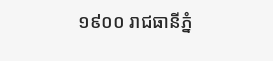១៩០០ រាជធានីភ្នំ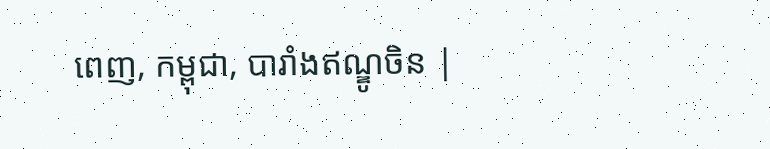ពេញ, កម្ពុជា, បារាំងឥណ្ឌូចិន |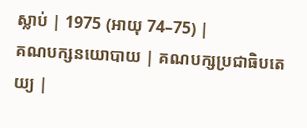ស្លាប់ | 1975 (អាយុ 74–75) |
គណបក្សនយោបាយ | គណបក្សប្រជាធិបតេយ្យ |